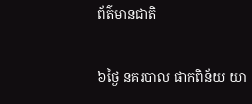ព័ត៌មានជាតិ

៦ថ្ងៃ នគរបាល ផាកពិន័យ យា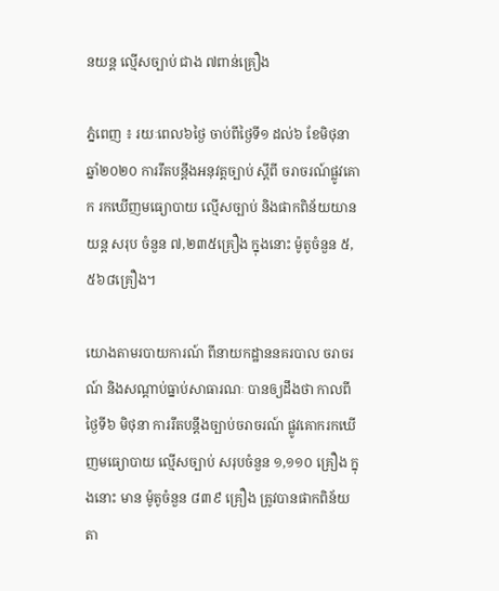នយន្ដ ល្មើសច្បាប់ ជាង ៧ពាន់គ្រឿង

ភ្នំពេញ ៖ រយៈពេល៦ថ្ងៃ ចាប់ពីថ្ងៃទី១ ដល់៦ ខែមិថុនា ឆ្នាំ២០២០ ការរឹតបន្ដឹងអនុវត្តច្បាប់ ស្ដីពី ចរាចរណ៍ផ្លូវគោក រកឃើញមធ្យោបាយ ល្មើសច្បាប់ និងផាកពិន័យយានយន្ដ សរុប ចំនួន ៧,២៣៥គ្រឿង ក្នុងនោះ ម៉ូតូចំនួន ៥,៥៦៨គ្រឿង។

យោងតាមរបាយការណ៍ ពីនាយកដ្ឋាននគរបាល ចរាចរណ៍ និងសណ្តាប់ធ្នាប់សាធារណៈ បានឲ្យដឹងថា កាលពីថ្ងៃទី៦ មិថុនា ការរឹតបន្ដឹងច្បាប់ចរាចរណ៍ ផ្លូវគោករកឃើញមធ្យោបាយ ល្មើសច្បាប់ សរុបចំនួន ១,១១០ គ្រឿង ក្នុងនោះ មាន ម៉ូតូចំនួន ៨៣៩ គ្រឿង ត្រូវបានផាកពិន័យ តា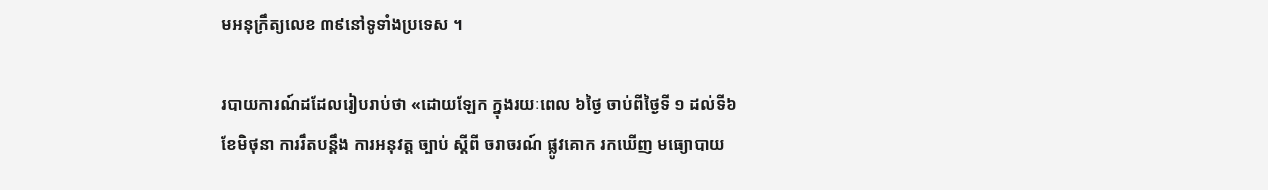មអនុក្រឹត្យលេខ ៣៩នៅទូទាំងប្រទេស ។

របាយការណ៍ដដែលរៀបរាប់ថា «ដោយឡែក ក្នុងរយៈពេល ៦ថ្ងៃ ចាប់ពីថ្ងៃទី ១ ដល់ទី៦ ខែមិថុនា ការរឹតបន្ដឹង ការអនុវត្ត ច្បាប់ ស្ដីពី ចរាចរណ៍ ផ្លូវគោក រកឃើញ មធ្យោបាយ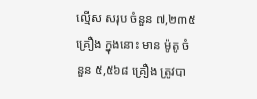ល្មើស សរុប ចំនួន ៧,២៣៥ គ្រឿង ក្នុងនោះ មាន ម៉ូតូ ចំនួន ៥,៥៦៨ គ្រឿង ត្រូវបា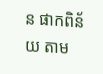ន ផាកពិន័យ តាម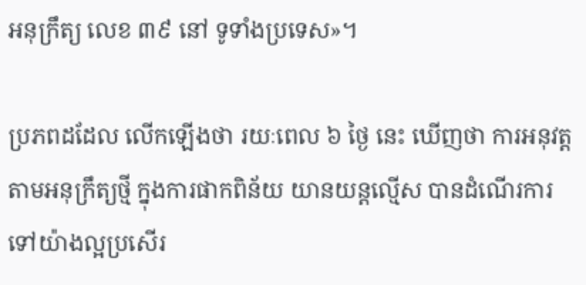អនុក្រឹត្យ លេខ ៣៩ នៅ ទូទាំងប្រទេស»។

ប្រភពដដែល លើកឡើងថា រយៈពេល ៦ ថ្ងៃ នេះ ឃើញថា ការអនុវត្តតាមអនុក្រឹត្យថ្មី ក្នុងការផាកពិន័យ យានយន្តល្មើស បានដំណើរការ ទៅយ៉ាងល្អប្រសើរ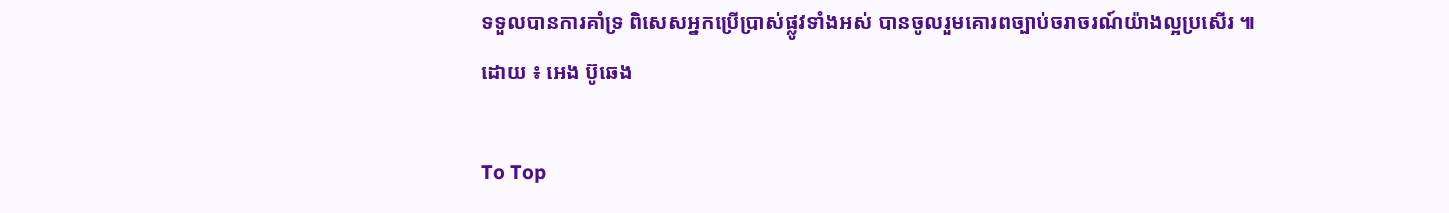ទទួលបានការគាំទ្រ ពិសេសអ្នកប្រើប្រាស់ផ្លូវទាំងអស់ បានចូលរួមគោរពច្បាប់ចរាចរណ៍យ៉ាងល្អប្រសើរ ៕
ដោយ ៖ អេង ប៊ូឆេង

To Top